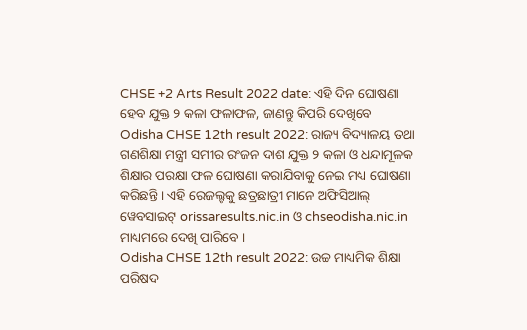CHSE +2 Arts Result 2022 date: ଏହି ଦିନ ଘୋଷଣା ହେବ ଯୁକ୍ତ ୨ କଳା ଫଳାଫଳ, ଜାଣନ୍ତୁ କିପରି ଦେଖିବେ
Odisha CHSE 12th result 2022: ରାଜ୍ୟ ବିଦ୍ୟାଳୟ ତଥା ଗଣଶିକ୍ଷା ମନ୍ତ୍ରୀ ସମୀର ରଂଜନ ଦାଶ ଯୁକ୍ତ ୨ କଳା ଓ ଧନ୍ଦାମୂଳକ ଶିକ୍ଷାର ପରକ୍ଷା ଫଳ ଘୋଷଣା କରାଯିବାକୁ ନେଇ ମଧ୍ୟ ଘୋଷଣା କରିଛନ୍ତି । ଏହି ରେଜଲ୍ଟକୁ ଛତ୍ରଛାତ୍ରୀ ମାନେ ଅଫିସିଆଲ୍ ୱେବସାଇଟ୍ orissaresults.nic.in ଓ chseodisha.nic.in ମାଧ୍ୟମରେ ଦେଖି ପାରିବେ ।
Odisha CHSE 12th result 2022: ଉଚ୍ଚ ମାଧ୍ୟମିକ ଶିକ୍ଷା ପରିଷଦ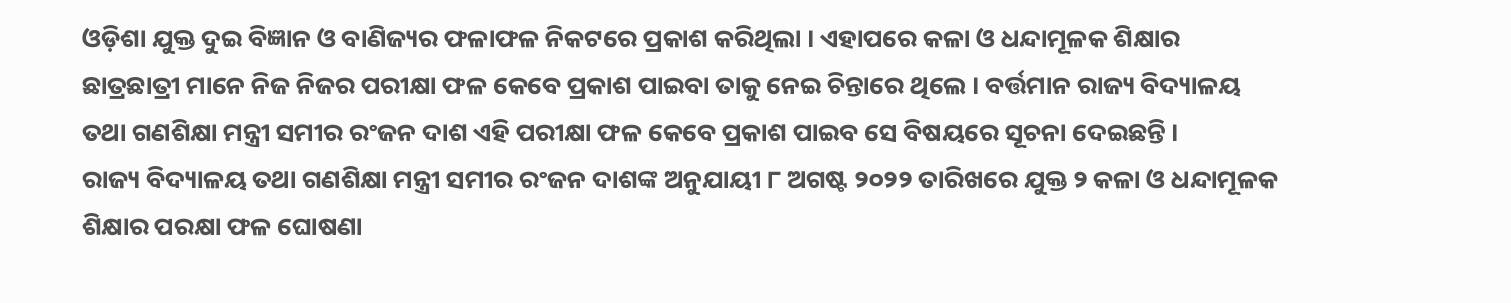ଓଡ଼ିଶା ଯୁକ୍ତ ଦୁଇ ବିଜ୍ଞାନ ଓ ବାଣିଜ୍ୟର ଫଳାଫଳ ନିକଟରେ ପ୍ରକାଶ କରିଥିଲା । ଏହାପରେ କଳା ଓ ଧନ୍ଦାମୂଳକ ଶିକ୍ଷାର ଛାତ୍ରଛାତ୍ରୀ ମାନେ ନିଜ ନିଜର ପରୀକ୍ଷା ଫଳ କେବେ ପ୍ରକାଶ ପାଇବା ତାକୁ ନେଇ ଚିନ୍ତାରେ ଥିଲେ । ବର୍ତ୍ତମାନ ରାଜ୍ୟ ବିଦ୍ୟାଳୟ ତଥା ଗଣଶିକ୍ଷା ମନ୍ତ୍ରୀ ସମୀର ରଂଜନ ଦାଶ ଏହି ପରୀକ୍ଷା ଫଳ କେବେ ପ୍ରକାଶ ପାଇବ ସେ ବିଷୟରେ ସୂଚନା ଦେଇଛନ୍ତି ।
ରାଜ୍ୟ ବିଦ୍ୟାଳୟ ତଥା ଗଣଶିକ୍ଷା ମନ୍ତ୍ରୀ ସମୀର ରଂଜନ ଦାଶଙ୍କ ଅନୁଯାୟୀ ୮ ଅଗଷ୍ଟ ୨୦୨୨ ତାରିଖରେ ଯୁକ୍ତ ୨ କଳା ଓ ଧନ୍ଦାମୂଳକ ଶିକ୍ଷାର ପରକ୍ଷା ଫଳ ଘୋଷଣା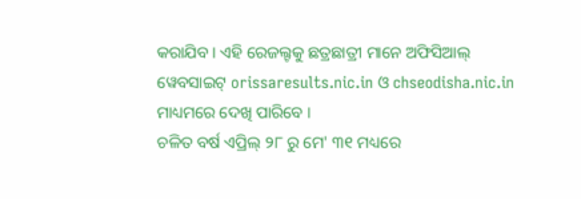କରାଯିବ । ଏହି ରେଜଲ୍ଟକୁ ଛତ୍ରଛାତ୍ରୀ ମାନେ ଅଫିସିଆଲ୍ ୱେବସାଇଟ୍ orissaresults.nic.in ଓ chseodisha.nic.in ମାଧ୍ୟମରେ ଦେଖି ପାରିବେ ।
ଚଳିତ ବର୍ଷ ଏପ୍ରିଲ୍ ୨୮ ରୁ ମେ' ୩୧ ମଧ୍ୟରେ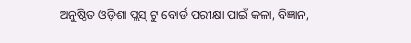ଅନୁଷ୍ଠିତ ଓଡ଼ିଶା ପ୍ଲସ୍ ଟୁ ବୋର୍ଡ ପରୀକ୍ଷା ପାଇଁ କଳା, ବିଜ୍ଞାନ,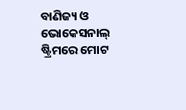ବାଣିଜ୍ୟ ଓ ଭୋକେସନାଲ୍ ଷ୍ଟ୍ରିମରେ ମୋଟ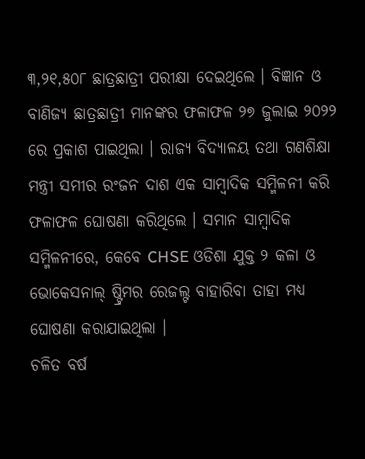୩,୨୧,୫୦୮ ଛାତ୍ରଛାତ୍ରୀ ପରୀକ୍ଷା ଦେଇଥିଲେ । ବିଜ୍ଞାନ ଓ ବାଣିଜ୍ୟ ଛାତ୍ରଛାତ୍ରୀ ମାନଙ୍କର ଫଳାଫଳ ୨୭ ଜୁଲାଇ ୨୦୨୨ ରେ ପ୍ରକାଶ ପାଇଥିଲା । ରାଜ୍ୟ ବିଦ୍ୟାଳୟ ତଥା ଗଣଶିକ୍ଷା ମନ୍ତ୍ରୀ ସମୀର ରଂଜନ ଦାଶ ଏକ ସାମ୍ବାଦିକ ସମ୍ମିଳନୀ କରି ଫଳାଫଳ ଘୋଷଣା କରିଥିଲେ । ସମାନ ସାମ୍ବାଦିକ ସମ୍ମିଳନୀରେ, କେବେ CHSE ଓଡିଶା ଯୁକ୍ତ ୨ କଳା ଓ ଭୋକେସନାଲ୍ ଷ୍ଟ୍ରିମର ରେଜଲ୍ଟ ବାହାରିବା ତାହା ମଧ୍ୟ ଘୋଷଣା କରାଯାଇଥିଲା ।
ଚଳିତ ବର୍ଷ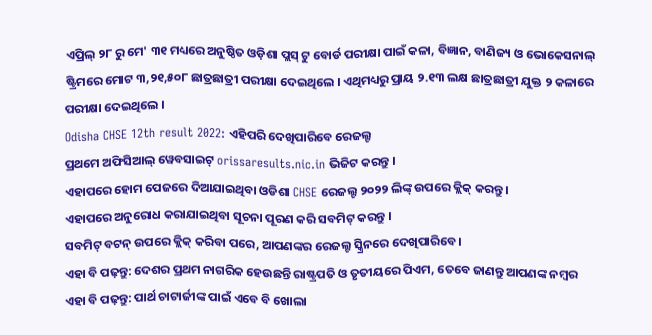ଏପ୍ରିଲ୍ ୨୮ ରୁ ମେ' ୩୧ ମଧ୍ୟରେ ଅନୁଷ୍ଠିତ ଓଡ଼ିଶା ପ୍ଲସ୍ ଟୁ ବୋର୍ଡ ପରୀକ୍ଷା ପାଇଁ କଳା, ବିଜ୍ଞାନ, ବାଣିଜ୍ୟ ଓ ଭୋକେସନାଲ୍ ଷ୍ଟ୍ରିମରେ ମୋଟ ୩,୨୧,୫୦୮ ଛାତ୍ରଛାତ୍ରୀ ପରୀକ୍ଷା ଦେଇଥିଲେ । ଏଥିମଧ୍ୟରୁ ପ୍ରାୟ ୨.୧୩ ଲକ୍ଷ ଛାତ୍ରଛାତ୍ରୀ ଯୁକ୍ତ ୨ କଳାରେ ପରୀକ୍ଷା ଦେଇଥିଲେ ।
Odisha CHSE 12th result 2022: ଏହିପରି ଦେଖିପାରିବେ ରେଜଲ୍ଟ
ପ୍ରଥମେ ଅଫିସିଆଲ୍ ୱେବସାଇଟ୍ orissaresults.nic.in ଭିଜିଟ କରନ୍ତୁ ।
ଏହାପରେ ହୋମ ପେଜରେ ଦିଆଯାଇଥିବା ଓଡିଶା CHSE ରେଜଲ୍ଟ ୨୦୨୨ ଲିଙ୍କ୍ ଉପରେ କ୍ଲିକ୍ କରନ୍ତୁ ।
ଏହାପରେ ଅନୁରୋଧ କରାଯାଇଥିବା ସୂଚନା ପୂରଣ କରି ସବମିଟ୍ କରନ୍ତୁ ।
ସବମିଟ୍ ବଟନ୍ ଉପରେ କ୍ଲିକ୍ କରିବା ପରେ, ଆପଣଙ୍କର ରେଜଲ୍ଟ ସ୍କ୍ରିନରେ ଦେଖିପାରିବେ ।
ଏହା ବି ପଢ଼ନ୍ତୁ: ଦେଶର ପ୍ରଥମ ନାଗରିକ ହେଉଛନ୍ତି ରାଷ୍ଟ୍ରପତି ଓ ତୃତୀୟରେ ପିଏମ, ତେବେ ଜାଣନ୍ତୁ ଆପଣଙ୍କ ନମ୍ବର
ଏହା ବି ପଢ଼ନ୍ତୁ: ପାର୍ଥ ଚାଟାର୍ଜୀଙ୍କ ପାଇଁ ଏବେ ବି ଖୋଲା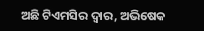ଅଛି ଟିଏମସିର ଦ୍ୱାର, ଅଭିଷେକ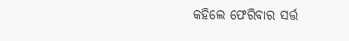କହିଲେ ଫେରିବାର ସର୍ତ୍ତ